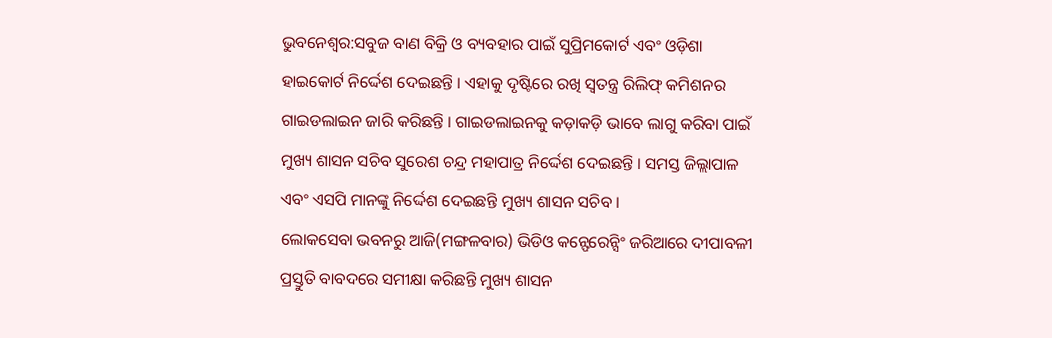ଭୁବନେଶ୍ବର:ସବୁଜ ବାଣ ବିକ୍ରି ଓ ବ୍ୟବହାର ପାଇଁ ସୁପ୍ରିମକୋର୍ଟ ଏବଂ ଓଡ଼ିଶା ହାଇକୋର୍ଟ ନିର୍ଦ୍ଦେଶ ଦେଇଛନ୍ତି । ଏହାକୁ ଦୃଷ୍ଟିରେ ରଖି ସ୍ବତନ୍ତ୍ର ରିଲିଫ୍ କମିଶନର ଗାଇଡଲାଇନ ଜାରି କରିଛନ୍ତି । ଗାଇଡଲାଇନକୁ କଡ଼ାକଡ଼ି ଭାବେ ଲାଗୁ କରିବା ପାଇଁ ମୁଖ୍ୟ ଶାସନ ସଚିବ ସୁରେଶ ଚନ୍ଦ୍ର ମହାପାତ୍ର ନିର୍ଦ୍ଦେଶ ଦେଇଛନ୍ତି । ସମସ୍ତ ଜିଲ୍ଲାପାଳ ଏବଂ ଏସପି ମାନଙ୍କୁ ନିର୍ଦ୍ଦେଶ ଦେଇଛନ୍ତି ମୁଖ୍ୟ ଶାସନ ସଚିବ ।
ଲୋକସେବା ଭବନରୁ ଆଜି(ମଙ୍ଗଳବାର) ଭିଡିଓ କନ୍ଫେରେନ୍ସିଂ ଜରିଆରେ ଦୀପାବଳୀ ପ୍ରସ୍ତୁତି ବାବଦରେ ସମୀକ୍ଷା କରିଛନ୍ତି ମୁଖ୍ୟ ଶାସନ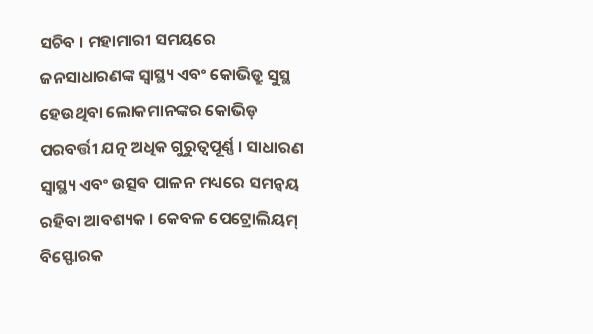ସଚିବ । ମହାମାରୀ ସମୟରେ ଜନସାଧାରଣଙ୍କ ସ୍ବାସ୍ଥ୍ୟ ଏବଂ କୋଭିଡ୍ରୁ ସୁସ୍ଥ ହେଉଥିବା ଲୋକମାନଙ୍କର କୋଭିଡ଼ ପରବର୍ତ୍ତୀ ଯତ୍ନ ଅଧିକ ଗୁରୁତ୍ଵପୂର୍ଣ୍ଣ । ସାଧାରଣ ସ୍ବାସ୍ଥ୍ୟ ଏବଂ ଉତ୍ସବ ପାଳନ ମଧ୍ୟରେ ସମନ୍ବୟ ରହିବା ଆବଶ୍ୟକ । କେବଳ ପେଟ୍ରୋଲିୟମ୍ ବିସ୍ଫୋରକ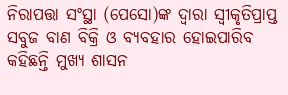ନିରାପତ୍ତା ସଂସ୍ଥା (ପେସୋ)ଙ୍କ ଦ୍ବାରା ସ୍ବୀକୃତିପ୍ରାପ୍ତ ସବୁଜ ବାଣ ବିକ୍ରି ଓ ବ୍ୟବହାର ହୋଇପାରିବ କହିଛନ୍ତି ମୁଖ୍ୟ ଶାସନ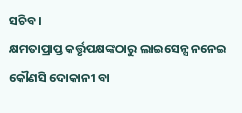ସଚିବ ।
କ୍ଷମତାପ୍ରାପ୍ତ କର୍ତ୍ତୃପକ୍ଷଙ୍କଠାରୁ ଲାଇସେନ୍ସ ନନେଇ କୌଣସି ଦୋକାନୀ ବା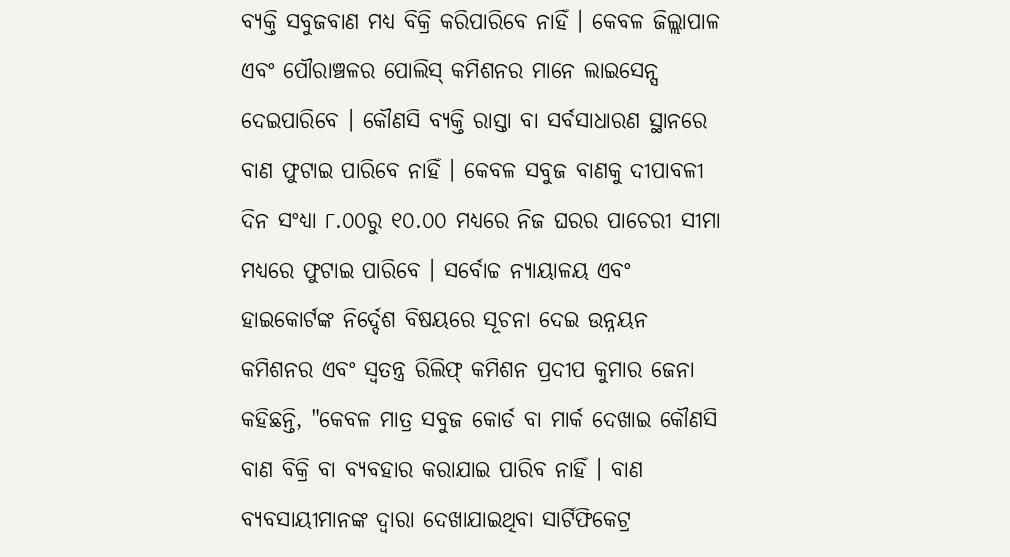ବ୍ୟକ୍ତି ସବୁଜବାଣ ମଧ୍ୟ ବିକ୍ରି କରିପାରିବେ ନାହିଁ । କେବଳ ଜିଲ୍ଲାପାଳ ଏବଂ ପୌରାଞ୍ଚଳର ପୋଲିସ୍ କମିଶନର ମାନେ ଲାଇସେନ୍ସ ଦେଇପାରିବେ । କୌଣସି ବ୍ୟକ୍ତି ରାସ୍ତା ବା ସର୍ବସାଧାରଣ ସ୍ଥାନରେ ବାଣ ଫୁଟାଇ ପାରିବେ ନାହିଁ । କେବଳ ସବୁଜ ବାଣକୁ ଦୀପାବଳୀ ଦିନ ସଂଧ୍ୟା ୮.୦୦ରୁ ୧୦.୦୦ ମଧ୍ୟରେ ନିଜ ଘରର ପାଚେରୀ ସୀମା ମଧ୍ୟରେ ଫୁଟାଇ ପାରିବେ । ସର୍ବୋଚ୍ଚ ନ୍ୟାୟାଳୟ ଏବଂ ହାଇକୋର୍ଟଙ୍କ ନିର୍ଦ୍ଦେଶ ବିଷୟରେ ସୂଚନା ଦେଇ ଉନ୍ନୟନ କମିଶନର ଏବଂ ସ୍ବତନ୍ତ୍ର ରିଲିଫ୍ କମିଶନ ପ୍ରଦୀପ କୁମାର ଜେନା କହିଛନ୍ତି, "କେବଳ ମାତ୍ର ସବୁଜ କୋର୍ଡ ବା ମାର୍କ ଦେଖାଇ କୌଣସି ବାଣ ବିକ୍ରି ବା ବ୍ୟବହାର କରାଯାଇ ପାରିବ ନାହିଁ । ବାଣ ବ୍ୟବସାୟୀମାନଙ୍କ ଦ୍ବାରା ଦେଖାଯାଇଥିବା ସାର୍ଟିଫିକେଟ୍ର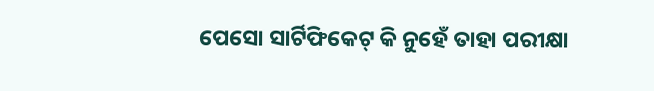ପେସୋ ସାର୍ଟିଫିକେଟ୍ କି ନୁହେଁ ତାହା ପରୀକ୍ଷା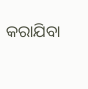କରାଯିବା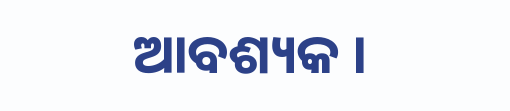ଆବଶ୍ୟକ ।